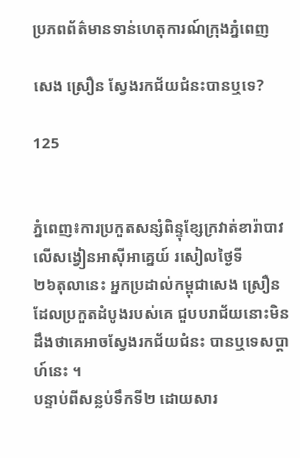ប្រភពព័ត៌មានទាន់ហេតុការណ៍ក្រុងភ្នំពេញ

សេង ស្រឿន ស្វែងរកជ័យជំនះបានឬទេ?

125


ភ្នំពេញ៖ការប្រកួតសន្សំពិន្ទុខ្សែក្រវាត់ខារ៉ាបាវ លើសង្វៀនអាស៊ីអាគ្នេយ៍ រសៀលថ្ងៃទី
២៦តុលានេះ អ្នកប្រដាល់កម្ពុជាសេង ស្រឿន ដែលប្រកួតដំបូងរបស់គេ ជួបបរាជ័យនោះមិន
ដឹងថាគេអាចស្វែងរកជ័យជំនះ បានឬទេសប្ដាហ៍នេះ ។
បន្ទាប់ពីសន្លប់ទឹកទី២ ដោយសារ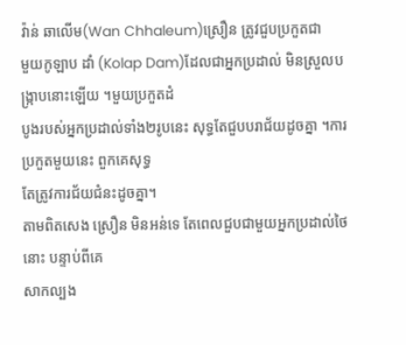វ៉ាន់ ឆាលើម(Wan Chhaleum)ស្រឿន ត្រូវជួបប្រកួតជា
មួយកូឡាប ដាំ (Kolap Dam)ដែលជាអ្នកប្រដាល់ មិនស្រួលបង្ក្រាបនោះឡើយ ។មួយប្រកួតដំ
បូងរបស់អ្នកប្រដាល់ទាំង២រូបនេះ សុទ្ធតែជួបបរាជ័យដូចគ្នា ។ការប្រកួតមួយនេះ ពួកគេសុទ្ធ
តែត្រូវការជ័យជំនះដូចគ្នា។
តាមពិតសេង ស្រឿន មិនអន់ទេ តែពេលជួបជាមួយអ្នកប្រដាល់ថៃនោះ បន្ទាប់ពីគេ
សាកល្បង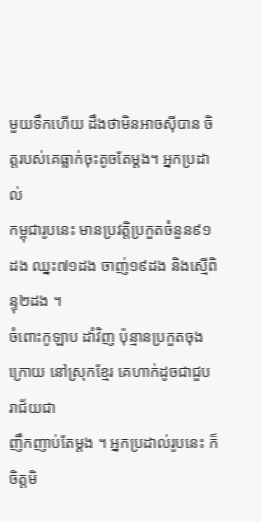មួយទឹកហើយ ដឹងថាមិនអាចស៊ីបាន ចិត្តរបស់គេធ្លាក់ចុះតូចតែម្ដង។ អ្នកប្រដាល់
កម្ពុជារូបនេះ មានប្រវត្តិប្រកួតចំនួន៩១ដង ឈ្នះ៧១ដង ចាញ់១៩ដង និងស្មើពិន្ទុ២ដង ។
ចំពោះកូឡាប ដាំវិញ ប៉ុន្មានប្រកួតចុងក្រោយ នៅស្រុកខ្មែរ គេហាក់ដូចជាជួបរាជ័យជា
ញឹកញាប់តែម្ដង ។ អ្នកប្រដាល់រូបនេះ ក៏ចិត្តមិ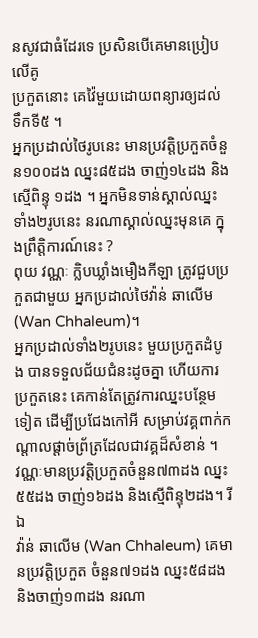នសូវជាធំដែរទេ ប្រសិនបើគេមានប្រៀបលើគូ
ប្រកួតនោះ គេវ៉ៃមួយដោយពន្យារឲ្យដល់ទឹកទី៥ ។
អ្នកប្រដាល់ថៃរូបនេះ មានប្រវត្តិប្រកួតចំនួន១០០ដង ឈ្នះ៨៥ដង ចាញ់១៤ដង និងស្មើពិន្ទុ ១ដង ។ អ្នកមិនទាន់ស្គាល់ឈ្នះទាំង២រូបនេះ នរណាស្គាល់ឈ្នះមុនគេ ក្នុងព្រឹត្តិការណ៍នេះ ?
ពុយ វណ្ណៈ ក្លិបឃ្លាំងមឿងកីឡា ត្រូវជួបប្រកួតជាមួយ អ្នកប្រដាល់ថៃវ៉ាន់ ឆាលើម (Wan Chhaleum)។
អ្នកប្រដាល់ទាំង២រូបនេះ មួយប្រកួតដំបូង បានទទួលជ័យជំនះដូចគ្នា ហើយការប្រកួតនេះ គេកាន់តែត្រូវការឈ្នះបន្ថែមទៀត ដើម្បីប្រជែងកៅអី សម្រាប់វគ្គពាក់កណ្ដាលផ្ដាច់ព្រ័ត្រដែលជាវគ្គដ៏សំខាន់ ។
វណ្ណៈមានប្រវត្តិប្រកួតចំនួន៧៣ដង ឈ្នះ៥៥ដង ចាញ់១៦ដង និងស្មើពិន្ទុ២ដង។ រីឯ
វ៉ាន់ ឆាលើម (Wan Chhaleum) គេមានប្រវត្តិប្រកួត ចំនួន៧១ដង ឈ្នះ៥៨ដង និងចាញ់១៣ដង នរណា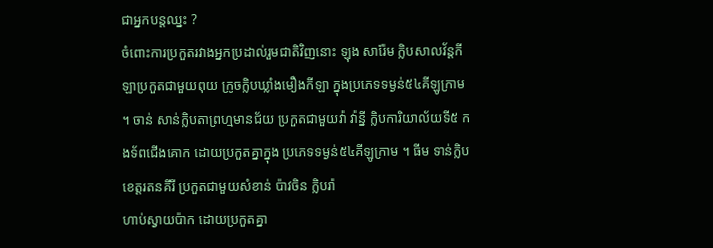ជាអ្នកបន្តឈ្នះ ?
ចំពោះការប្រកួតរវាងអ្នកប្រដាល់រួមជាតិវិញនោះ ឡុង សារ៉ែម ក្លិបសាលវ័ន្ដកីឡាប្រកួតជាមួយពុយ ក្រូចក្លិបឃ្លាំងមឿងកីឡា ក្នុងប្រភេទទម្ងន់៥៤គីឡូក្រាម ។ ចាន់ សាន់ក្លិបតាព្រហ្មមានជ័យ ប្រកួតជាមួយវ៉ា វ៉ាន្នី ក្លិបការិយាល័យទី៥ កងទ័ពជើងគោក ដោយប្រកួតគ្នាក្នុង ប្រភេទទម្ងន់៥៤គីឡូក្រាម ។ ធីម ទាន់ក្លិបខេត្តរតនគីរី ប្រកួតជាមួយសំខាន់ ប៉ាវចិន ក្លិបរ៉ា
ហាប់ស្វាយប៉ាក ដោយប្រកួតគ្នា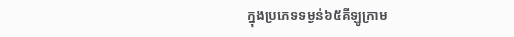ក្នុងប្រភេទទម្ងន់៦៥គីឡូក្រាម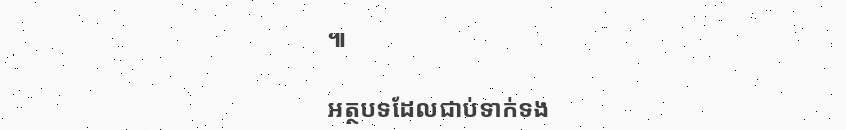៕

អត្ថបទដែលជាប់ទាក់ទង